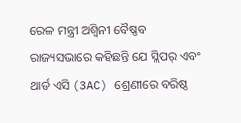ରେଳ ମନ୍ତ୍ରୀ ଅଶ୍ୱିନୀ ବୈଷ୍ଣବ ରାଜ୍ୟସଭାରେ କହିଛନ୍ତି ଯେ ସ୍ଲିପର୍ ଏବଂ ଥାର୍ଡ ଏସି (3AC) ଶ୍ରେଣୀରେ ବରିଷ୍ଠ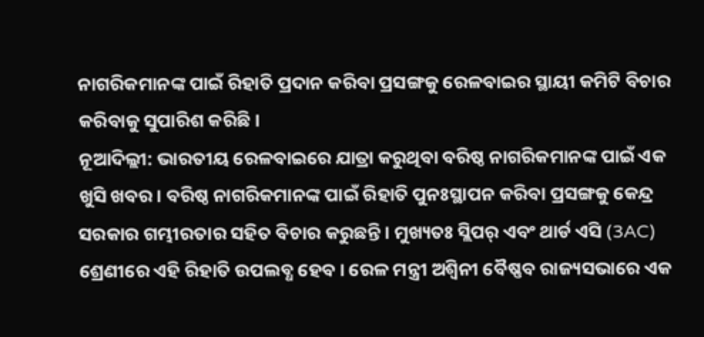ନାଗରିକମାନଙ୍କ ପାଇଁ ରିହାତି ପ୍ରଦାନ କରିବା ପ୍ରସଙ୍ଗକୁ ରେଳବାଇର ସ୍ଥାୟୀ କମିଟି ବିଚାର କରିବାକୁ ସୁପାରିଶ କରିଛି।
ନୂଆଦିଲ୍ଲୀ: ଭାରତୀୟ ରେଳବାଇରେ ଯାତ୍ରା କରୁଥିବା ବରିଷ୍ଠ ନାଗରିକମାନଙ୍କ ପାଇଁ ଏକ ଖୁସି ଖବର। ବରିଷ୍ଠ ନାଗରିକମାନଙ୍କ ପାଇଁ ରିହାତି ପୁନଃସ୍ଥାପନ କରିବା ପ୍ରସଙ୍ଗକୁ କେନ୍ଦ୍ର ସରକାର ଗମ୍ଭୀରତାର ସହିତ ବିଚାର କରୁଛନ୍ତି। ମୁଖ୍ୟତଃ ସ୍ଲିପର୍ ଏବଂ ଥାର୍ଡ ଏସି (3AC) ଶ୍ରେଣୀରେ ଏହି ରିହାତି ଉପଲବ୍ଧ ହେବ। ରେଳ ମନ୍ତ୍ରୀ ଅଶ୍ୱିନୀ ବୈଷ୍ଣବ ରାଜ୍ୟସଭାରେ ଏକ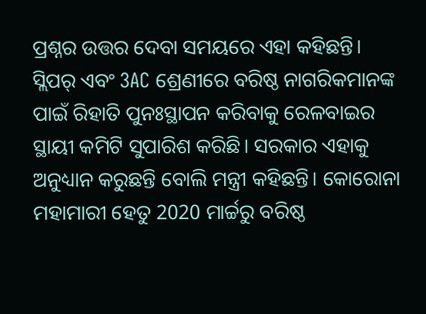ପ୍ରଶ୍ନର ଉତ୍ତର ଦେବା ସମୟରେ ଏହା କହିଛନ୍ତି।
ସ୍ଲିପର୍ ଏବଂ 3AC ଶ୍ରେଣୀରେ ବରିଷ୍ଠ ନାଗରିକମାନଙ୍କ ପାଇଁ ରିହାତି ପୁନଃସ୍ଥାପନ କରିବାକୁ ରେଳବାଇର ସ୍ଥାୟୀ କମିଟି ସୁପାରିଶ କରିଛି। ସରକାର ଏହାକୁ ଅନୁଧ୍ୟାନ କରୁଛନ୍ତି ବୋଲି ମନ୍ତ୍ରୀ କହିଛନ୍ତି। କୋରୋନା ମହାମାରୀ ହେତୁ 2020 ମାର୍ଚ୍ଚରୁ ବରିଷ୍ଠ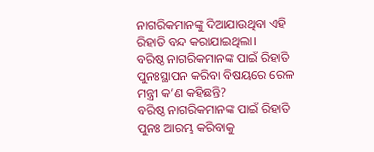ନାଗରିକମାନଙ୍କୁ ଦିଆଯାଉଥିବା ଏହି ରିହାତି ବନ୍ଦ କରାଯାଇଥିଲା।
ବରିଷ୍ଠ ନାଗରିକମାନଙ୍କ ପାଇଁ ରିହାତି ପୁନଃସ୍ଥାପନ କରିବା ବିଷୟରେ ରେଳ ମନ୍ତ୍ରୀ କ’ଣ କହିଛନ୍ତି?
ବରିଷ୍ଠ ନାଗରିକମାନଙ୍କ ପାଇଁ ରିହାତି ପୁନଃ ଆରମ୍ଭ କରିବାକୁ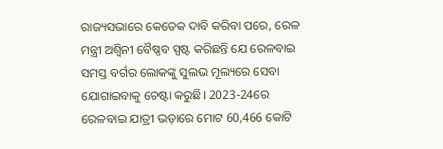ରାଜ୍ୟସଭାରେ କେତେକ ଦାବି କରିବା ପରେ, ରେଳ ମନ୍ତ୍ରୀ ଅଶ୍ୱିନୀ ବୈଷ୍ଣବ ସ୍ପଷ୍ଟ କରିଛନ୍ତି ଯେ ରେଳବାଇ ସମସ୍ତ ବର୍ଗର ଲୋକଙ୍କୁ ସୁଲଭ ମୂଲ୍ୟରେ ସେବା ଯୋଗାଇବାକୁ ଚେଷ୍ଟା କରୁଛି। 2023-24ରେ ରେଳବାଇ ଯାତ୍ରୀ ଭଡ଼ାରେ ମୋଟ 60,466 କୋଟି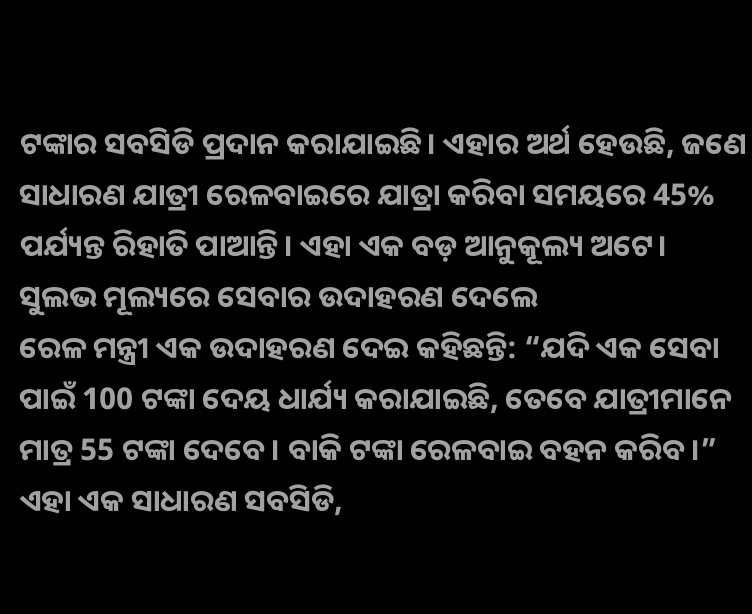ଟଙ୍କାର ସବସିଡି ପ୍ରଦାନ କରାଯାଇଛି। ଏହାର ଅର୍ଥ ହେଉଛି, ଜଣେ ସାଧାରଣ ଯାତ୍ରୀ ରେଳବାଇରେ ଯାତ୍ରା କରିବା ସମୟରେ 45% ପର୍ଯ୍ୟନ୍ତ ରିହାତି ପାଆନ୍ତି। ଏହା ଏକ ବଡ଼ ଆନୁକୂଲ୍ୟ ଅଟେ।
ସୁଲଭ ମୂଲ୍ୟରେ ସେବାର ଉଦାହରଣ ଦେଲେ
ରେଳ ମନ୍ତ୍ରୀ ଏକ ଉଦାହରଣ ଦେଇ କହିଛନ୍ତି: “ଯଦି ଏକ ସେବା ପାଇଁ 100 ଟଙ୍କା ଦେୟ ଧାର୍ଯ୍ୟ କରାଯାଇଛି, ତେବେ ଯାତ୍ରୀମାନେ ମାତ୍ର 55 ଟଙ୍କା ଦେବେ। ବାକି ଟଙ୍କା ରେଳବାଇ ବହନ କରିବ।” ଏହା ଏକ ସାଧାରଣ ସବସିଡି,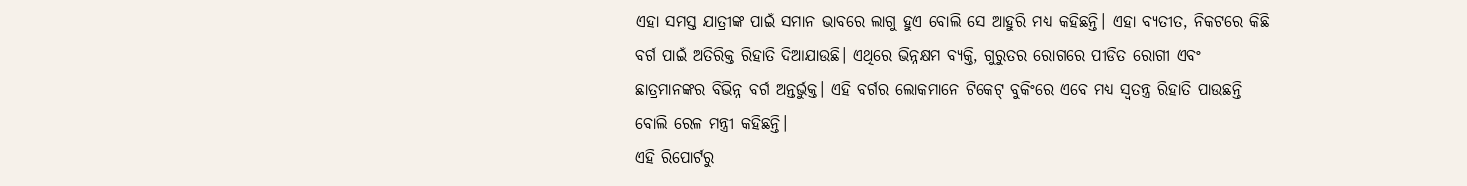ଏହା ସମସ୍ତ ଯାତ୍ରୀଙ୍କ ପାଇଁ ସମାନ ଭାବରେ ଲାଗୁ ହୁଏ ବୋଲି ସେ ଆହୁରି ମଧ୍ୟ କହିଛନ୍ତି। ଏହା ବ୍ୟତୀତ, ନିକଟରେ କିଛି ବର୍ଗ ପାଇଁ ଅତିରିକ୍ତ ରିହାତି ଦିଆଯାଉଛି। ଏଥିରେ ଭିନ୍ନକ୍ଷମ ବ୍ୟକ୍ତି, ଗୁରୁତର ରୋଗରେ ପୀଡିତ ରୋଗୀ ଏବଂ ଛାତ୍ରମାନଙ୍କର ବିଭିନ୍ନ ବର୍ଗ ଅନ୍ତର୍ଭୁକ୍ତ। ଏହି ବର୍ଗର ଲୋକମାନେ ଟିକେଟ୍ ବୁକିଂରେ ଏବେ ମଧ୍ୟ ସ୍ୱତନ୍ତ୍ର ରିହାତି ପାଉଛନ୍ତି ବୋଲି ରେଳ ମନ୍ତ୍ରୀ କହିଛନ୍ତି।
ଏହି ରିପୋର୍ଟରୁ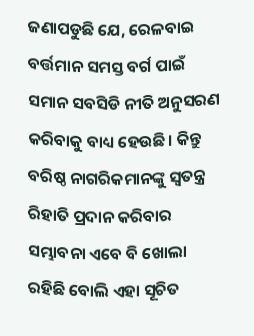ଜଣାପଡୁଛି ଯେ, ରେଳବାଇ ବର୍ତ୍ତମାନ ସମସ୍ତ ବର୍ଗ ପାଇଁ ସମାନ ସବସିଡି ନୀତି ଅନୁସରଣ କରିବାକୁ ବାଧ୍ୟ ହେଉଛି। କିନ୍ତୁ ବରିଷ୍ଠ ନାଗରିକମାନଙ୍କୁ ସ୍ୱତନ୍ତ୍ର ରିହାତି ପ୍ରଦାନ କରିବାର ସମ୍ଭାବନା ଏବେ ବି ଖୋଲା ରହିଛି ବୋଲି ଏହା ସୂଚିତ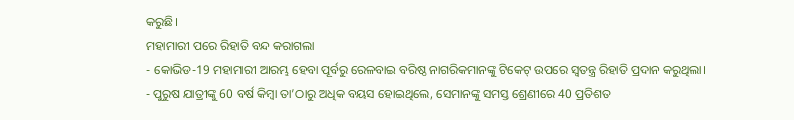କରୁଛି।
ମହାମାରୀ ପରେ ରିହାତି ବନ୍ଦ କରାଗଲା
- କୋଭିଡ-19 ମହାମାରୀ ଆରମ୍ଭ ହେବା ପୂର୍ବରୁ ରେଳବାଇ ବରିଷ୍ଠ ନାଗରିକମାନଙ୍କୁ ଟିକେଟ୍ ଉପରେ ସ୍ୱତନ୍ତ୍ର ରିହାତି ପ୍ରଦାନ କରୁଥିଲା।
- ପୁରୁଷ ଯାତ୍ରୀଙ୍କୁ 60 ବର୍ଷ କିମ୍ବା ତା’ଠାରୁ ଅଧିକ ବୟସ ହୋଇଥିଲେ, ସେମାନଙ୍କୁ ସମସ୍ତ ଶ୍ରେଣୀରେ 40 ପ୍ରତିଶତ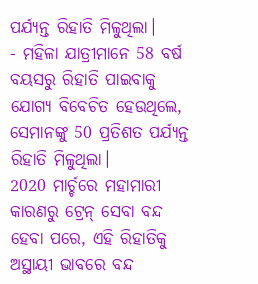ପର୍ଯ୍ୟନ୍ତ ରିହାତି ମିଳୁଥିଲା।
- ମହିଳା ଯାତ୍ରୀମାନେ 58 ବର୍ଷ ବୟସରୁ ରିହାତି ପାଇବାକୁ ଯୋଗ୍ୟ ବିବେଚିତ ହେଉଥିଲେ, ସେମାନଙ୍କୁ 50 ପ୍ରତିଶତ ପର୍ଯ୍ୟନ୍ତ ରିହାତି ମିଳୁଥିଲା।
2020 ମାର୍ଚ୍ଚରେ ମହାମାରୀ କାରଣରୁ ଟ୍ରେନ୍ ସେବା ବନ୍ଦ ହେବା ପରେ, ଏହି ରିହାତିକୁ ଅସ୍ଥାୟୀ ଭାବରେ ବନ୍ଦ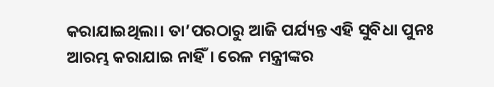କରାଯାଇଥିଲା। ତା’ପରଠାରୁ ଆଜି ପର୍ଯ୍ୟନ୍ତ ଏହି ସୁବିଧା ପୁନଃ ଆରମ୍ଭ କରାଯାଇ ନାହିଁ। ରେଳ ମନ୍ତ୍ରୀଙ୍କର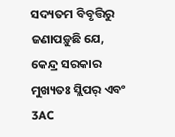ସଦ୍ୟତମ ବିବୃତ୍ତିରୁ ଜଣାପଡ଼ୁଛି ଯେ, କେନ୍ଦ୍ର ସରକାର ମୁଖ୍ୟତଃ ସ୍ଲିପର୍ ଏବଂ 3AC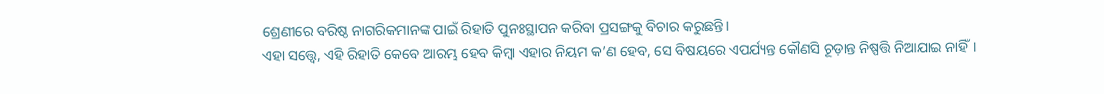ଶ୍ରେଣୀରେ ବରିଷ୍ଠ ନାଗରିକମାନଙ୍କ ପାଇଁ ରିହାତି ପୁନଃସ୍ଥାପନ କରିବା ପ୍ରସଙ୍ଗକୁ ବିଚାର କରୁଛନ୍ତି।
ଏହା ସତ୍ତ୍ୱେ, ଏହି ରିହାତି କେବେ ଆରମ୍ଭ ହେବ କିମ୍ବା ଏହାର ନିୟମ କ’ଣ ହେବ, ସେ ବିଷୟରେ ଏପର୍ଯ୍ୟନ୍ତ କୌଣସି ଚୂଡ଼ାନ୍ତ ନିଷ୍ପତ୍ତି ନିଆଯାଇ ନାହିଁ।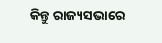କିନ୍ତୁ ରାଜ୍ୟସଭାରେ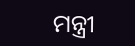ମନ୍ତ୍ରୀ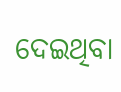ଦେଇଥିବା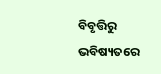ବିବୃତ୍ତିରୁ ଭବିଷ୍ୟତରେ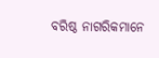ବରିଷ୍ଠ ନାଗରିକମାନେ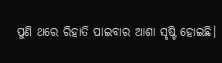ପୁଣି ଥରେ ରିହାତି ପାଇବାର ଆଶା ସୃଷ୍ଟି ହୋଇଛି।